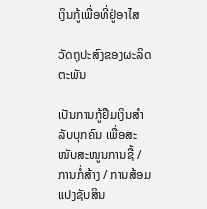ເງິນກູ້ເພື່ອທີ່ຢູ່ອາໄສ

ວັດຖຸປະສົງຂອງຜະລິດຕະພັນ

ເປັນການກູ້ຢືມເງິນສໍາລັບບຸກຄົນ ເພື່ອສະໜັບສະໜູນການຊື້ / ການກໍ່ສ້າງ / ການສ້ອມແປງຊັບສິນ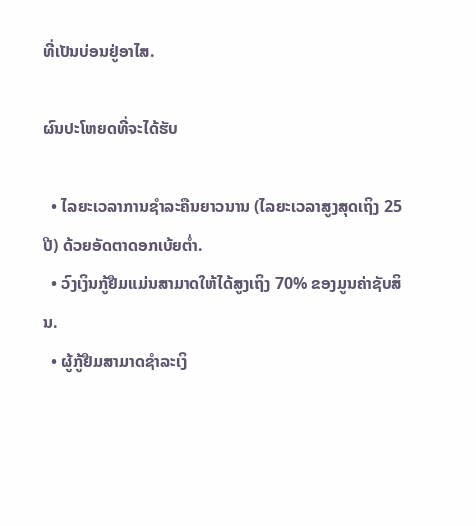ທີ່ເປັນບ່ອນຢູ່ອາໄສ.

ຜົນປະໂຫຍດທີ່ຈະໄດ້ຮັບ

  • ໄລຍະເວລາການຊໍາລະຄືນຍາວນານ (ໄລຍະເວລາສູງສຸດເຖິງ 25 ປີ) ດ້ວຍອັດຕາດອກເບ້ຍຕໍ່າ.
  • ວົງເງິນກູ້ຢືມແມ່ນສາມາດໃຫ້ໄດ້ສູງເຖິງ 70% ຂອງມູນຄ່າຊັບສິນ.
  • ຜູ້ກູ້ຢືມສາມາດຊໍາລະເງິ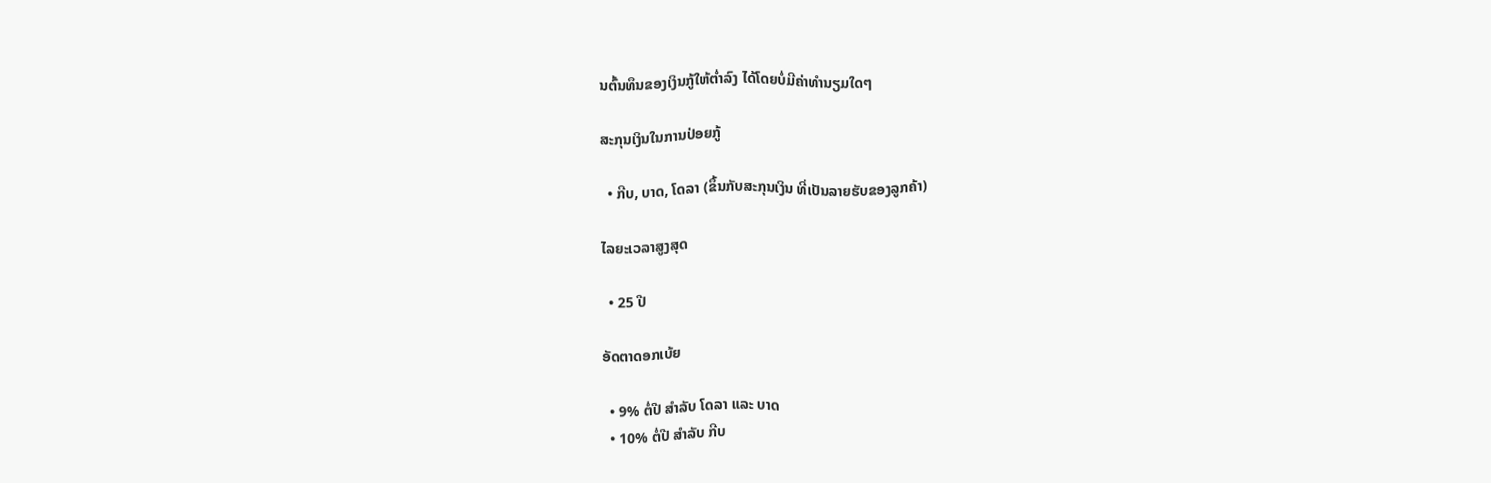ນຕົ້ນທຶນຂອງເງິນກູ້ໃຫ້ຕໍ່າລົງ ໄດ້ໂດຍບໍ່ມີຄ່າທໍານຽມໃດໆ

ສະກຸນເງິນໃນການປ່ອຍກູ້

  • ກີບ, ບາດ, ໂດລາ (ຂຶ້ນກັບສະກຸນເງິນ ທີ່ເປັນລາຍຮັບຂອງລູກຄ້າ)

ໄລຍະເວລາສູງສຸດ

  • 25 ປີ

ອັດຕາດອກເບ້ຍ

  • 9% ຕໍ່ປີ ສໍາລັບ ໂດລາ ແລະ ບາດ
  • 10% ຕໍ່ປີ ສໍາລັບ ກີບ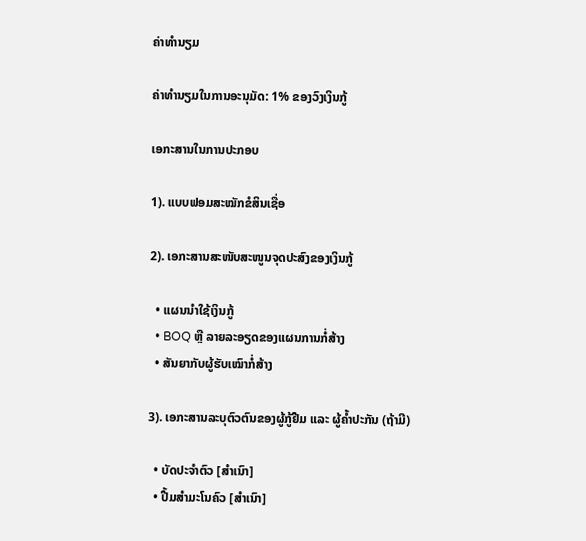ຄ່າທໍານຽມ

ຄ່າທໍານຽມໃນການອະນຸມັດ: 1% ຂອງວົງເງິນກູ້

ເອກະສານໃນການປະກອບ

1). ແບບຟອມສະໝັກຂໍສິນເຊື່ອ

2). ເອກະສານສະໜັບສະໜູນຈຸດປະສົງຂອງເງິນກູ້

  • ແຜນນຳໃຊ້ເງິນກູ້
  • BOQ ຫຼື ລາຍລະອຽດຂອງແຜນການກໍ່ສ້າງ
  • ສັນຍາກັບຜູ້ຮັບເໝົາກໍ່ສ້າງ

3). ເອກະສານລະບຸຕົວຕົນຂອງຜູ້ກູ້ຢືມ ແລະ ຜູ້ຄໍ້າປະກັນ (ຖ້າມີ)

  • ບັດປະຈຳຕົວ [ສຳເນົາ]
  • ປື້ມສໍາມະໂນຄົວ [ສຳເນົາ]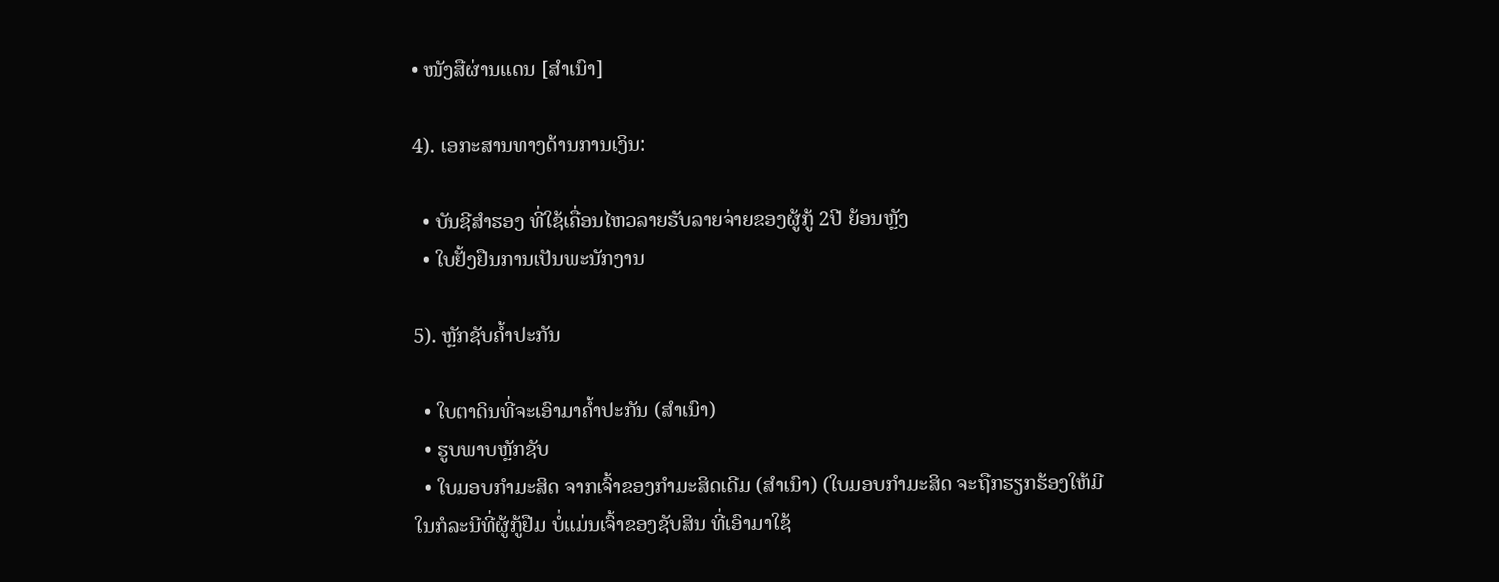• ໜັງສືຜ່ານແດນ [ສຳເນົາ]

4). ເອກະສານທາງດ້ານການເງິນ:

  • ບັນຊີສໍາຮອງ ທີ່ໃຊ້ເຄື່ອນໄຫວລາຍຮັບລາຍຈ່າຍຂອງຜູ້ກູ້ 2ປີ ຍ້ອນຫຼັງ
  • ໃບຢັ້ງຢືນການເປັນພະນັກງານ

5). ຫຼັກຊັບຄໍ້າປະກັນ

  • ໃບຕາດິນທີ່ຈະເອົາມາຄ້ຳປະກັນ (ສຳເນົາ)
  • ຮູບພາບຫຼັກຊັບ
  • ໃບມອບກໍາມະສິດ ຈາກເຈົ້າຂອງກໍາມະສິດເດີມ (ສຳເນົາ) (ໃບມອບກໍາມະສິດ ຈະຖືກຮຽກຮ້ອງໃຫ້ມີ ໃນກໍລະນີທີ່ຜູ້ກູ້ຢືມ ບໍ່ແມ່ນເຈົ້າຂອງຊັບສິນ ທີ່ເອົາມາໃຊ້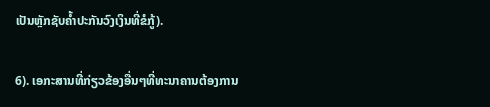ເປັນຫຼັກຊັບຄໍ້າປະກັນວົງເງິນທີ່ຂໍກູ້).

6). ເອກະສານທີ່ກ່ຽວຂ້ອງອື່ນໆທີ່ທະນາຄານຕ້ອງການ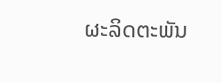ຜະລິດຕະພັນ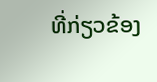ທີ່ກ່ຽວຂ້ອງ